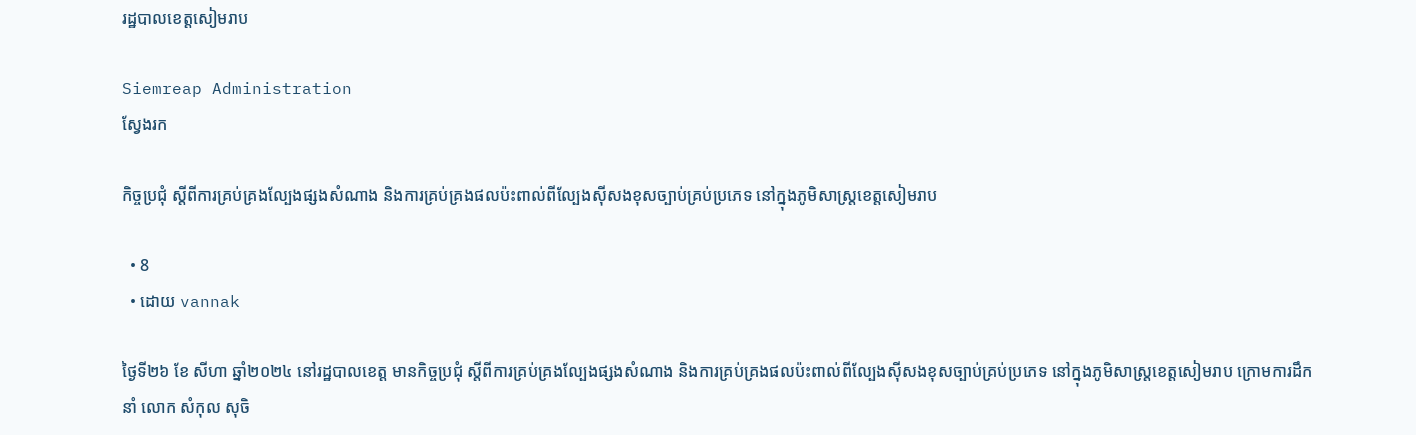រដ្ឋបាលខេត្តសៀមរាប

Siemreap Administration
ស្វែងរក

កិច្ចប្រជុំ ស្តីពីការគ្រប់គ្រងល្បែងផ្សងសំណាង និងការគ្រប់គ្រងផលប៉ះពាល់ពីល្បែងស៊ីសងខុសច្បាប់គ្រប់ប្រភេទ នៅក្នុងភូមិសាស្ត្រខេត្តសៀមរាប

  • 8
  • ដោយ vannak

ថ្ងៃទី២៦ ខែ សីហា ឆ្នាំ២០២៤ នៅរដ្ឋបាលខេត្ត មានកិច្ចប្រជុំ ស្តីពីការគ្រប់គ្រងល្បែងផ្សងសំណាង និងការគ្រប់គ្រងផលប៉ះពាល់ពីល្បែងស៊ីសងខុសច្បាប់គ្រប់ប្រភេទ នៅក្នុងភូមិសាស្ត្រខេត្តសៀមរាប ក្រោមការដឹកនាំ លោក សំកុល សុចិ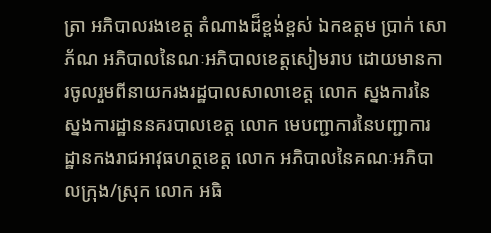ត្រា អភិបាលរងខេត្ត តំណាងដ៏ខ្ពង់ខ្ពស់ ឯកឧត្តម ប្រាក់ សោភ័ណ អភិបាលនៃណៈអភិបាលខេត្តសៀមរាប ដោយមានការចូលរួមពីនាយករងរដ្ឋបាលសាលាខេត្ត លោក ស្នងការនៃស្នងការដ្ឋាននគរបាលខេត្ត លោក មេបញ្ជាការនៃបញ្ជាការដ្ឋានកងរាជអាវុធហត្ថខេត្ត លោក អភិបាលនៃគណៈអភិបាលក្រុង/ស្រុក លោក អធិ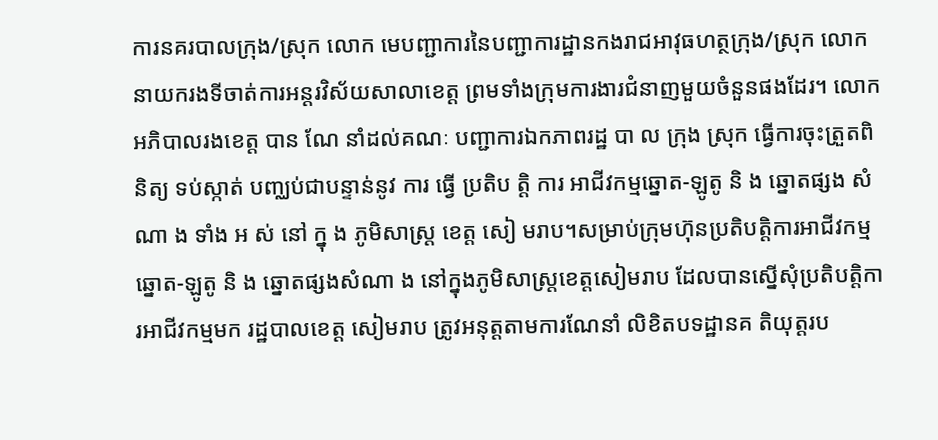ការនគរបាលក្រុង/ស្រុក លោក មេបញ្ជាការនៃបញ្ជាការដ្ឋានកងរាជអាវុធហត្ថក្រុង/ស្រុក លោកនាយករងទីចាត់ការអន្តរវិស័យសាលាខេត្ត ព្រមទាំងក្រុមការងារជំនាញមួយចំនួនផងដែរ។ លោកអភិបាលរងខេត្ត បាន ណែ នាំដល់គណៈ បញ្ជាការឯកភាពរដ្ឋ បា ល ក្រុង ស្រុក ធ្វើការចុះត្រួតពិនិត្យ ទប់ស្កាត់ បញ្ឈប់ជាបន្ទាន់នូវ ការ ធ្វើ ប្រតិប ត្តិ ការ អាជីវកម្មឆ្នោត-ឡូតូ និ ង ឆ្នោតផ្សង សំណា ង ទាំង អ ស់ នៅ ក្នុ ង ភូមិសាស្ត្រ ខេត្ត សៀ មរាប។សម្រាប់ក្រុមហ៊ុនប្រតិបត្តិការអាជីវកម្មឆ្នោត-ឡូតូ និ ង ឆ្នោតផ្សងសំណា ង នៅក្នុងភូមិសាស្ត្រខេត្តសៀមរាប ដែលបានស្នើសុំប្រតិបត្តិការអាជីវកម្មមក រដ្ឋបាលខេត្ត សៀមរាប ត្រូវអនុត្តតាមការណែនាំ លិខិតបទដ្ឋានគ តិយុត្តរប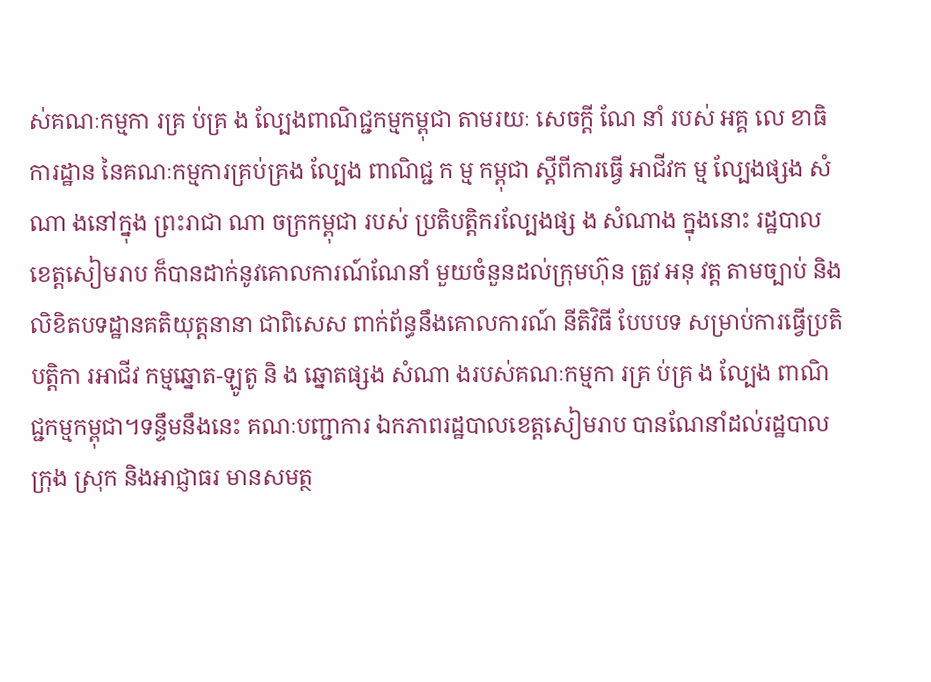ស់គណៈកម្មកា រគ្រ ប់គ្រ ង ល្បែងពាណិជ្ជកម្មកម្ពុជា តាមរយៈ សេចក្តី ណែ នាំ របស់ អគ្គ លេ ខាធិការដ្ឋាន នៃគណៈកម្មការគ្រប់គ្រង ល្បែង ពាណិជ្ជ ក ម្ម កម្ពុជា ស្តីពីការធ្វើ អាជីវក ម្ម ល្បែងផ្សង សំណា ងនៅក្នុង ព្រះរាជា ណា ចក្រកម្ពុជា របស់ ប្រតិបត្តិករល្បែងផ្ស ង សំណាង ក្នុងនោះ រដ្ឋបាលខេត្តសៀមរាប ក៏បានដាក់នូវគោលការណ៍ណែនាំ មួយចំនួនដល់ក្រុមហ៊ុន ត្រូវ អនុ វត្ត តាមច្បាប់ និងលិខិតបទដ្ឋានគតិយុត្តនានា ជាពិសេស ពាក់ព័ន្ធនឹងគោលការណ៍ នីតិវិធី បែបបទ សម្រាប់ការធ្វើប្រតិបត្តិកា រអាជីវ កម្មឆ្នោត-ឡូតូ និ ង ឆ្នោតផ្សង សំណា ងរបស់គណៈកម្មកា រគ្រ ប់គ្រ ង ល្បែង ពាណិជ្ជកម្មកម្ពុជា។ទន្ទឹមនឹងនេះ គណៈបញ្ជាការ ឯកភាពរដ្ឋបាលខេត្តសៀមរាប បានណែនាំដល់រដ្ឋបាលក្រុង ស្រុក និងអាជ្ញាធរ មានសមត្ថ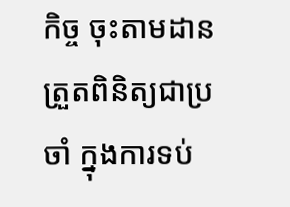កិច្ច ចុះតាមដានត្រួតពិនិត្យជាប្រចាំ ក្នុងការទប់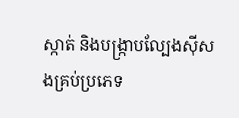ស្កាត់ និងបង្ក្រាបល្បែងស៊ីសងគ្រប់ប្រភេទ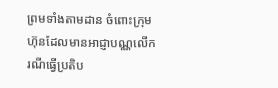ព្រមទាំងតាមដាន ចំពោះក្រុមហ៊ុនដែលមានអាជ្ញាបណ្ណលើករណីធ្វើប្រតិប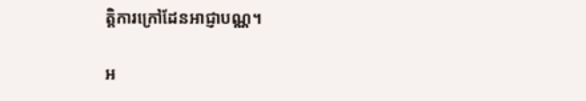ត្តិការក្រៅដែនអាជ្ញាបណ្ណ។

អ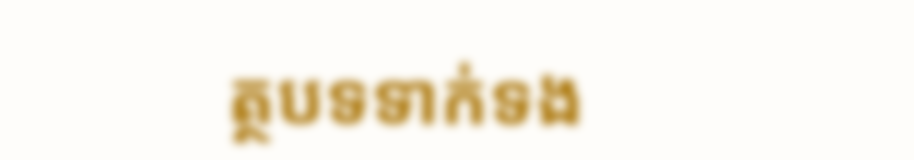ត្ថបទទាក់ទង